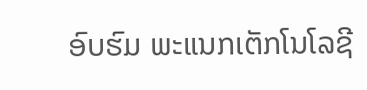ອົບຮົມ ພະແນກເຕັກໂນໂລຊີ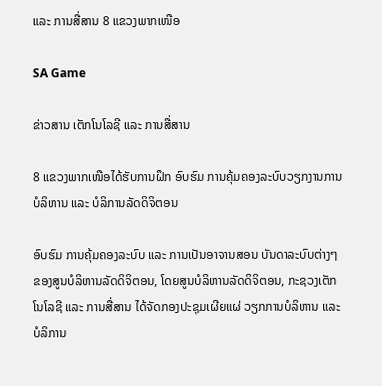ແລະ ການສື່ສານ 8 ແຂວງພາກເໜືອ

SA Game

ຂ່າວສານ ເຕັກໂນໂລຊີ ແລະ ການສື່ສານ

8 ແຂວງພາກເໜືອໄດ້ຮັບການຝຶກ ອົບຮົມ ການຄຸ້ມຄອງລະບົບວຽກງານການບໍລິຫານ ແລະ ບໍລິການລັດດິຈິຕອນ

ອົບຮົມ ການຄຸ້ມຄອງລະບົບ ແລະ ການເປັນອາຈານສອນ ບັນດາລະບົບຕ່າງໆຂອງສູນບໍລິຫານລັດດິຈິຕອນ, ໂດຍສູນບໍລິຫານລັດດິຈິຕອນ, ກະຊວງເຕັກໂນໂລຊີ ແລະ ການສື່ສານ ໄດ້ຈັດກອງປະຊຸມເຜີຍແຜ່ ວຽກການບໍລິຫານ ແລະ ບໍລິການ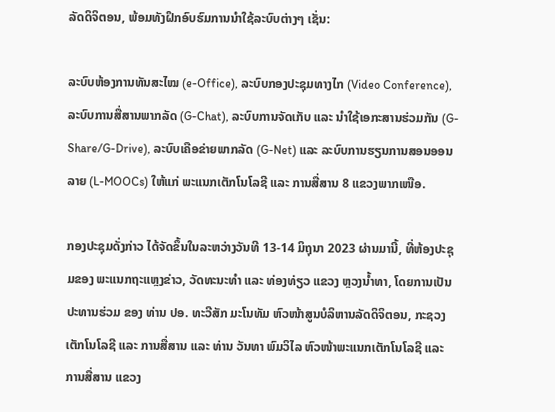ລັດດິຈິຕອນ, ພ້ອມທັງຝຶກອົບຮົມການນຳໃຊ້ລະບົບຕ່າງໆ ເຊັ່ນ:

ລະບົບຫ້ອງການທັນສະໄໝ (e-Office), ລະບົບກອງປະຊຸມທາງໄກ (Video Conference), ລະບົບການສື່ສານພາກລັດ (G-Chat), ລະບົບການຈັດເກັບ ແລະ ນໍາໃຊ້ເອກະສານຮ່ວມກັນ (G-Share/G-Drive), ລະບົບເຄືອຂ່າຍພາກລັດ (G-Net) ແລະ ລະບົບການຮຽນການສອນອອນລາຍ (L-MOOCs) ໃຫ້ແກ່ ພະແນກເຕັກໂນໂລຊີ ແລະ ການສື່ສານ 8 ແຂວງພາກເໜືອ.

ກອງປະຊຸມດັ່ງກ່າວ ໄດ້ຈັດຂຶ້ນໃນລະຫວ່າງວັນທີ 13-14 ມິຖຸນາ 2023 ຜ່ານມານີ້, ທີ່ຫ້ອງປະຊຸມຂອງ ພະແນກຖະແຫຼງຂ່າວ, ວັດທະນະທຳ ແລະ ທ່ອງທ່ຽວ ແຂວງ ຫຼວງນ້ຳທາ, ໂດຍການເປັນປະທານຮ່ວມ ຂອງ ທ່ານ ປອ. ທະວີສັກ ມະໂນທັມ ຫົວໜ້າສູນບໍລິຫານລັດດິຈິຕອນ, ກະຊວງເຕັກໂນໂລຊີ ແລະ ການສື່ສານ ແລະ ທ່ານ ວັນທາ ພົມວິໄລ ຫົວໜ້າພະແນກເຕັກໂນໂລຊີ ແລະ ການສື່ສານ ແຂວງ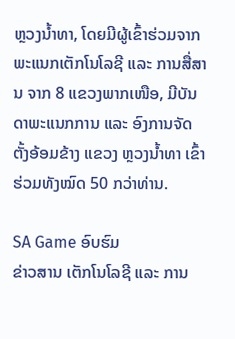ຫຼວງນ້ຳທາ, ໂດຍມີຜູ້ເຂົ້າຮ່ວມຈາກ ພະແນກເຕັກໂນໂລຊີ ແລະ ການສື່ສານ ຈາກ 8 ແຂວງພາກເໜືອ, ມີບັນດາພະແນກການ ແລະ ອົງການຈັດຕັ້ງອ້ອມຂ້າງ ແຂວງ ຫຼວງນ້ຳທາ ເຂົ້າຮ່ວມທັງໝົດ 50 ກວ່າທ່ານ.

SA Game ອົບຮົມ
ຂ່າວສານ ເຕັກໂນໂລຊີ ແລະ ການ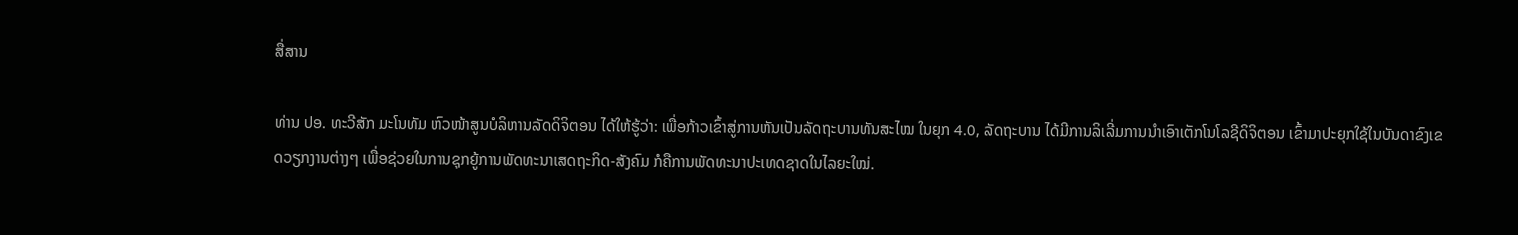ສື່ສານ

ທ່ານ ປອ. ທະວີສັກ ມະໂນທັມ ຫົວໜ້າສູນບໍລິຫານລັດດິຈິຕອນ ໄດ້ໃຫ້ຮູ້ວ່າ: ເພື່ອກ້າວເຂົ້າສູ່ການຫັນເປັນລັດຖະບານທັນສະໄໝ ໃນຍຸກ 4.0, ລັດຖະບານ ໄດ້ມີການລິເລີ່ມການນໍາເອົາເຕັກໂນໂລຊີດິຈິຕອນ ເຂົ້າມາປະຍຸກໃຊ້ໃນບັນດາຂົງເຂດວຽກງານຕ່າງໆ ເພື່ອຊ່ວຍໃນການຊຸກຍູ້ການພັດທະນາເສດຖະກິດ-ສັງຄົມ ກໍຄືການພັດທະນາປະເທດຊາດໃນໄລຍະໃໝ່.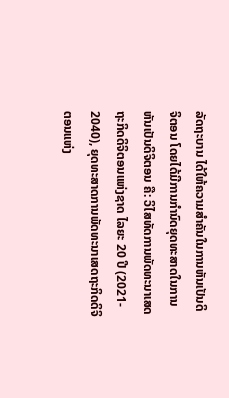ລັດຖະບານ ໄດ້ໃຫ້ຄວາມສໍາຄັນໃນການຫັນເປັນດິຈິຕອນ ໂດຍໄດ້ມີການກຳນົດຍຸດທະສາດໃນການຫັນເປັນດິຈິຕອນ ຄື: ວິໄສທັດການພັດທະນາເສດຖະກິດດິຈິຕອນແຫ່ງຊາດ ໄລຍະ 20 ປີ (2021- 2040), ຍຸດທະສາດການພັດທະນາເສດຖະກິດດິຈິຕອນແຫ່ງ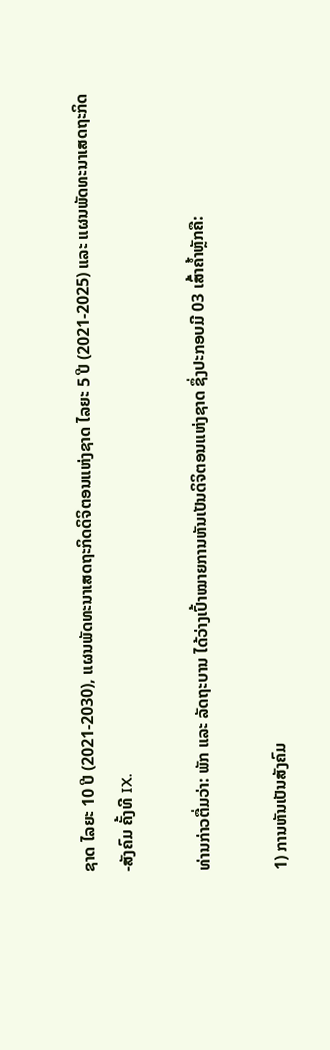ຊາດ ໄລຍະ 10 ປີ (2021-2030), ແຜນພັດທະນາເສດຖະກິດດິຈິຕອນແຫ່ງຊາດ ໄລຍະ 5 ປີ (2021-2025) ແລະ ແຜນພັດທະນາເສດຖະກິດ-ສັງຄົມ ຄັ້ງທີ IX.

ທ່ານກ່າວຕື່ມວ່າ: ພັກ ແລະ ລັດຖະບານ ໄດ້ວ່າງເປົ້າໝາຍການຫັນເປັນດິຈິຕອນແຫ່ງຊາດ ຊຶ່ງປະກອບມີ 03 ເສົ້າຄໍ້າຫຼັກຄື:

1) ການຫັນເປັນສັງຄົມ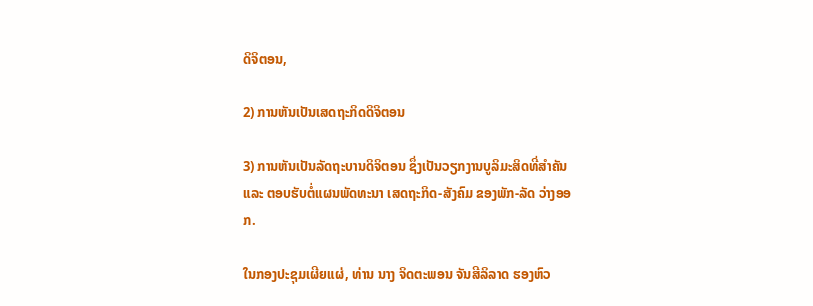ດິຈິຕອນ,

2) ການຫັນເປັນເສດຖະກິດດິຈິຕອນ

3) ການຫັນເປັນລັດຖະບານດິຈິຕອນ ຊຶ່ງເປັນວຽກງານບູລິມະສິດທີ່ສໍາຄັນ ແລະ ຕອບຮັບຕໍ່ແຜນພັດທະນາ ເສດຖະກິດ-ສັງຄົມ ຂອງພັກ-ລັດ ວ່າງອອກ.

ໃນກອງປະຊຸມເຜີຍແຜ່, ທ່ານ ນາງ ຈິດຕະພອນ ຈັນສີລິລາດ ຮອງຫົວ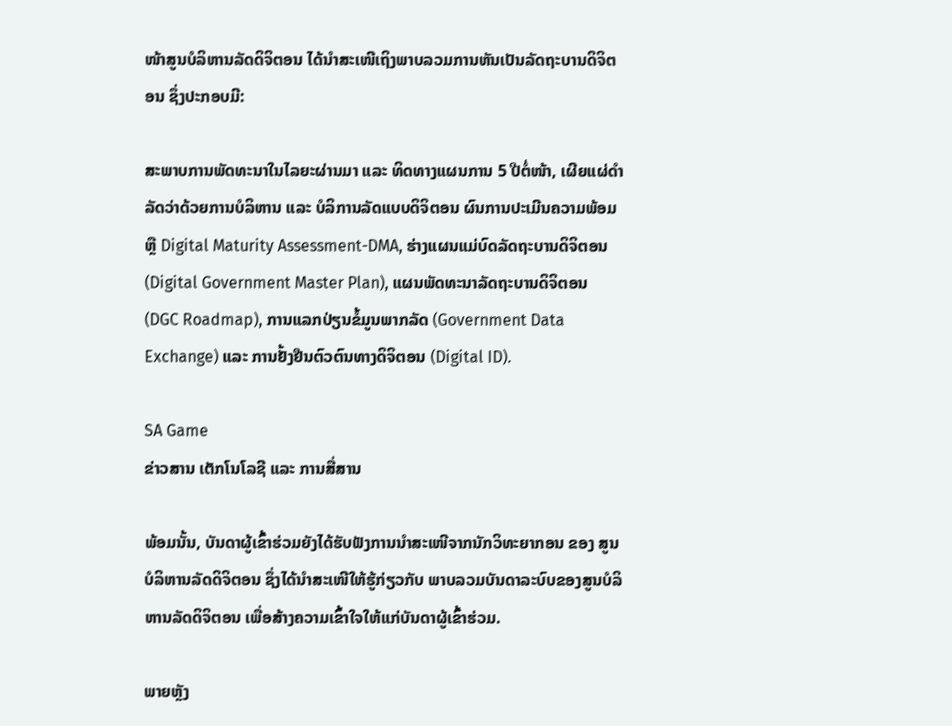ໜ້າສູນບໍລິຫານລັດດິຈິຕອນ ໄດ້ນໍາສະເໜີເຖິງພາບລວມການຫັນເປັນລັດຖະບານດິຈິຕອນ ຊຶ່ງປະກອບມີ:

ສະພາບການພັດທະນາໃນໄລຍະຜ່ານມາ ແລະ ທິດທາງແຜນການ 5 ປີຕໍ່ໜ້າ, ເຜີຍແຜ່ດຳລັດວ່າດ້ວຍການບໍລິຫານ ແລະ ບໍລິການລັດແບບດິຈິຕອນ ຜົນການປະເມີນຄວາມພ້ອມ ຫຼື Digital Maturity Assessment-DMA, ຮ່າງແຜນແມ່ບົດລັດຖະບານດິຈິຕອນ (Digital Government Master Plan), ແຜນພັດທະນາລັດຖະບານດິຈິຕອນ (DGC Roadmap), ການແລກປ່ຽນຂໍ້ມູນພາກລັດ (Government Data Exchange) ແລະ ການຢັ້ງຢືນຕົວຕົນທາງດິຈິຕອນ (Digital ID).

SA Game
ຂ່າວສານ ເຕັກໂນໂລຊີ ແລະ ການສື່ສານ

ພ້ອມນັ້ນ, ບັນດາຜູ້ເຂົ້າຮ່ວມຍັງໄດ້ຮັບຟັງການນໍາສະເໜີຈາກນັກວິທະຍາກອນ ຂອງ ສູນບໍລິຫານລັດດິຈິຕອນ ຊຶ່ງໄດ້ນໍາສະເໜີໃຫ້ຮູ້ກ່ຽວກັບ ພາບລວມບັນດາລະບົບຂອງສູນບໍລິຫານລັດດິຈິຕອນ ເພື່ອສ້າງຄວາມເຂົ້າໃຈໃຫ້ແກ່ບັນດາຜູ້ເຂົ້າຮ່ວມ.

ພາຍຫຼັງ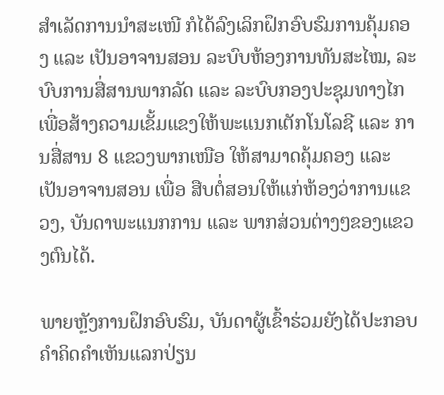ສໍາເລັດການນໍາສະເໜີ ກໍໄດ້ລົງເລິກຝຶກອົບຮົມການຄຸ້ມຄອງ ແລະ ເປັນອາຈານສອນ ລະບົບຫ້ອງການທັນສະໄໝ, ລະບົບການສື່ສານພາກລັດ ແລະ ລະບົບກອງປະຊຸມທາງໄກ ເພື່ອສ້າງຄວາມເຂັ້ມແຂງໃຫ້ພະແນກເຕັກໂນໂລຊີ ແລະ ການສື່ສານ 8 ແຂວງພາກເໜືອ ໃຫ້ສາມາດຄຸ້ມຄອງ ແລະ ເປັນອາຈານສອນ ເພື່ອ ສືບຕໍ່ສອນໃຫ້ແກ່ຫ້ອງວ່າການແຂວງ, ບັນດາພະແນກການ ແລະ ພາກສ່ວນຕ່າງໆຂອງແຂວງຕົນໄດ້.

ພາຍຫຼັງການຝຶກອົບຮົມ, ບັນດາຜູ້ເຂົ້າຮ່ວມຍັງໄດ້ປະກອບຄໍາຄິດຄໍາເຫັນແລກປ່ຽນ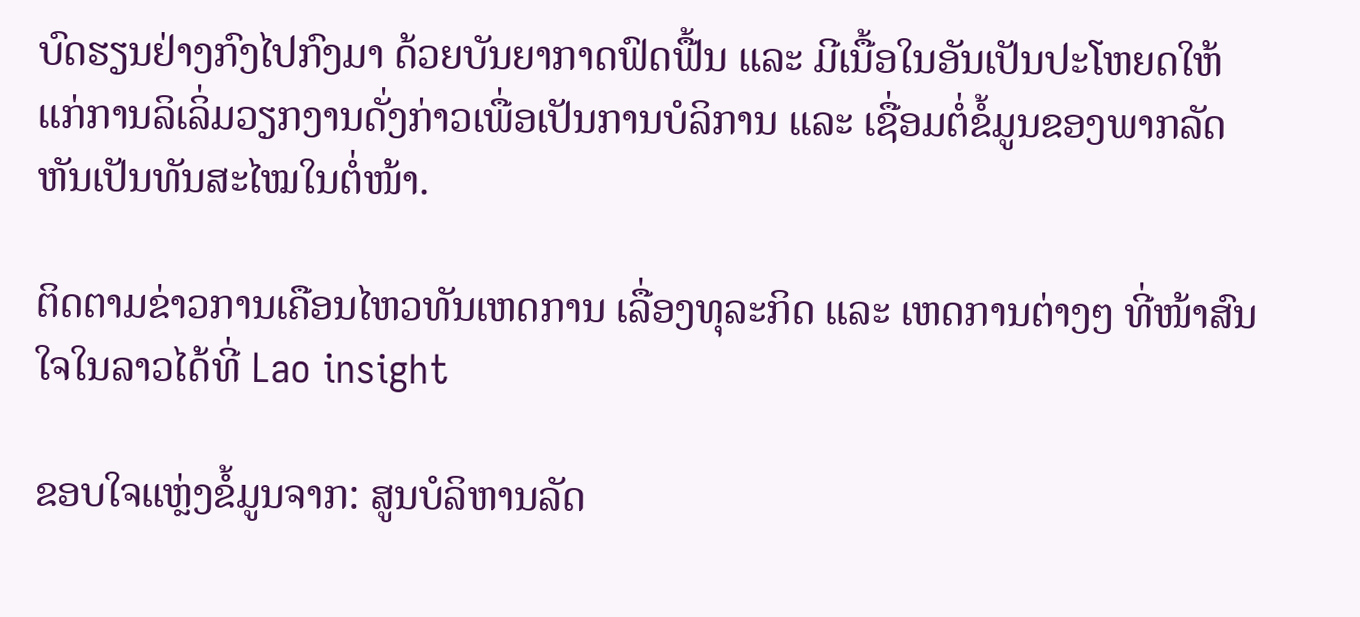ບົດຮຽນຢ່າງກົງໄປກົງມາ ດ້ວຍບັນຍາກາດຟົດຟື້ນ ແລະ ມີເນື້ອໃນອັນເປັນປະໂຫຍດໃຫ້ແກ່ການລິເລິ່ມວຽກງານດັ່ງກ່າວເພື່ອເປັນການບໍລິການ ແລະ ເຊື່ອມຕໍ່ຂໍ້ມູນຂອງພາກລັດຫັນເປັນທັນສະໄໝໃນຕໍ່ໜ້າ.

ຕິດຕາມຂ່າວການເຄືອນໄຫວທັນເຫດການ ເລື່ອງທຸລະກິດ ແລະ ເຫດການຕ່າງໆ ທີ່ໜ້າສົນໃຈໃນລາວໄດ້ທີ່ Lao insight

ຂອບໃຈແຫຼ່ງຂໍ້ມູນຈາກ: ສູນບໍລິຫານລັດ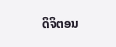ດິຈິຕອນ